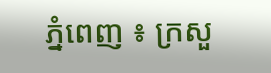ភ្នំពេញ ៖ ក្រសួ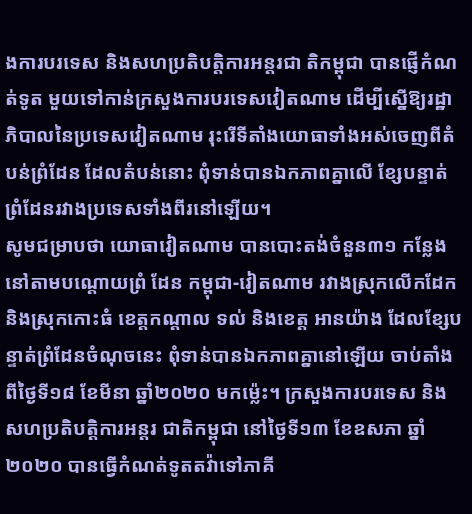ងការបរទេស និងសហប្រតិបត្តិការអន្តរជា តិកម្ពុជា បានផ្ញើកំណត់ទូត មួយទៅកាន់ក្រសួងការបរទេសវៀតណាម ដើម្បីស្នើឱ្យរដ្ឋាភិបាលនៃប្រទេសវៀតណាម រុះរើទីតាំងយោធាទាំងអស់ចេញពីតំបន់ព្រំដែន ដែលតំបន់នោះ ពុំទាន់បានឯកភាពគ្នាលើ ខ្សែបន្ទាត់ព្រំដែនរវាងប្រទេសទាំងពីរនៅឡើយ។
សូមជម្រាបថា យោធាវៀតណាម បានបោះតង់ចំនួន៣១ កន្លែង នៅតាមបណ្ដោយព្រំ ដែន កម្ពុជា-វៀតណាម រវាងស្រុកលើកដែក និងស្រុកកោះធំ ខេត្តកណ្ដាល ទល់ និងខេត្ត អានយ៉ាង ដែលខ្សែបន្ទាត់ព្រំដែនចំណុចនេះ ពុំទាន់បានឯកភាពគ្នានៅឡើយ ចាប់តាំង ពីថ្ងៃទី១៨ ខែមីនា ឆ្នាំ២០២០ មកម្ល៉េះ។ ក្រសួងការបរទេស និងសហប្រតិបត្តិការអន្តរ ជាតិកម្ពុជា នៅថ្ងៃទី១៣ ខែឧសភា ឆ្នាំ២០២០ បានធ្វើកំណត់ទូតតវ៉ាទៅភាគី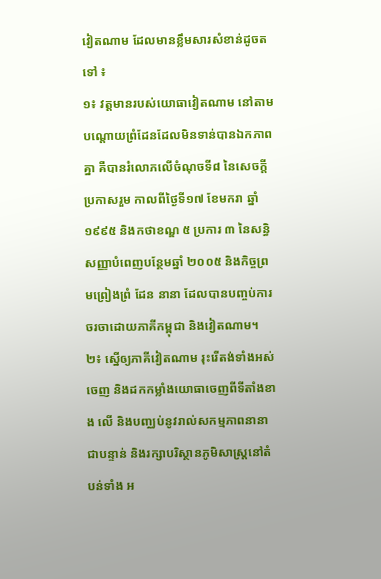វៀតណាម ដែលមានខ្លឹមសារសំខាន់ដូចតទៅ ៖
១៖ វត្តមានរបស់យោធាវៀតណាម នៅតាមបណ្ដោយព្រំដែនដែលមិនទាន់បានឯកភាព គ្នា គឺបានរំលោភលើចំណុចទី៨ នៃសេចក្តីប្រកាសរួម កាលពីថ្ងៃទី១៧ ខែមករា ឆ្នាំ១៩៩៥ និងកថាខណ្ឌ ៥ ប្រការ ៣ នៃសន្ធិសញ្ញាបំពេញបន្ថែមឆ្នាំ ២០០៥ និងកិច្ចព្រមព្រៀងព្រំ ដែន នានា ដែលបានបញ្ចប់ការចរចាដោយភាគីកម្ពុជា និងវៀតណាម។
២៖ ស្នើឲ្យភាគីវៀតណាម រុះរើតង់ទាំងអស់ចេញ និងដកកម្លាំងយោធាចេញពីទីតាំងខាង លើ និងបញ្ឈប់នូវរាល់សកម្មភាពនានាជាបន្ទាន់ និងរក្សាបរិស្ថានភូមិសាស្ត្រនៅតំបន់ទាំង អ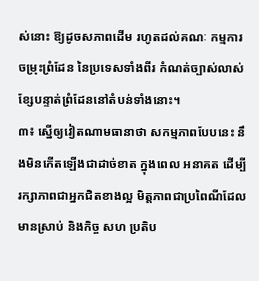ស់នោះ ឱ្យដូចសភាពដើម រហូតដល់គណៈ កម្មការចម្រុះព្រំដែន នៃប្រទេសទាំងពីរ កំណត់ច្បាស់លាស់ខ្សែបន្ទាត់ព្រំដែននៅតំបន់ទាំងនោះ។
៣៖ ស្នើឲ្យវៀតណាមធានាថា សកម្មភាពបែបនេះ នឹងមិនកើតឡើងជាដាច់ខាត ក្នុងពេល អនាគត ដើម្បីរក្សាភាពជាអ្នកជិតខាងល្អ មិត្តភាពជាប្រពៃណីដែលមានស្រាប់ និងកិច្ច សហ ប្រតិប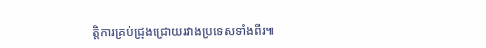ត្តិការគ្រប់ជ្រុងជ្រោយរវាងប្រទេសទាំងពីរ៕